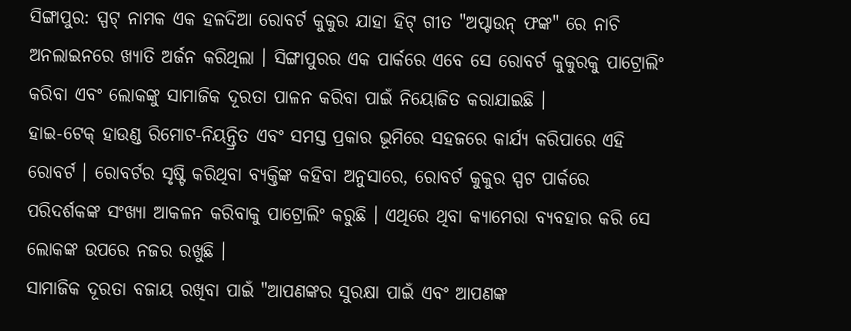ସିଙ୍ଗାପୁର: ସ୍ପଟ୍ ନାମକ ଏକ ହଳଦିଆ ରୋବର୍ଟ କୁକୁର ଯାହା ହିଟ୍ ଗୀତ "ଅପ୍ଟାଉନ୍ ଫଙ୍କ" ରେ ନାଚି ଅନଲାଇନରେ ଖ୍ୟାତି ଅର୍ଜନ କରିଥିଲା । ସିଙ୍ଗାପୁରର ଏକ ପାର୍କରେ ଏବେ ସେ ରୋବର୍ଟ କୁକୁରକୁ ପାଟ୍ରୋଲିଂ କରିବା ଏବଂ ଲୋକଙ୍କୁ ସାମାଜିକ ଦୂରତା ପାଳନ କରିବା ପାଇଁ ନିୟୋଜିତ କରାଯାଇଛି ।
ହାଇ-ଟେକ୍ ହାଉଣ୍ଡ ରିମୋଟ-ନିୟନ୍ତ୍ରିତ ଏବଂ ସମସ୍ତ ପ୍ରକାର ଭୂମିରେ ସହଜରେ କାର୍ଯ୍ୟ କରିପାରେ ଏହି ରୋବର୍ଟ । ରୋବର୍ଟର ସୃଷ୍ଟି କରିଥିବା ବ୍ୟକ୍ତିଙ୍କ କହିବା ଅନୁସାରେ, ରୋବର୍ଟ କୁକୁର ସ୍ପଟ ପାର୍କରେ ପରିଦର୍ଶକଙ୍କ ସଂଖ୍ୟା ଆକଳନ କରିବାକୁ ପାଟ୍ରୋଲିଂ କରୁଛି । ଏଥିରେ ଥିବା କ୍ୟାମେରା ବ୍ୟବହାର କରି ସେ ଲୋକଙ୍କ ଉପରେ ନଜର ରଖୁଛି ।
ସାମାଜିକ ଦୂରତା ବଜାୟ ରଖିବା ପାଇଁ "ଆପଣଙ୍କର ସୁରକ୍ଷା ପାଇଁ ଏବଂ ଆପଣଙ୍କ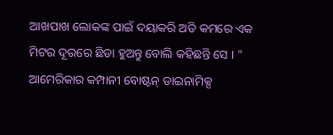ଆଖପାଖ ଲୋକଙ୍କ ପାଇଁ ଦୟାକରି ଅତି କମରେ ଏକ ମିଟର ଦୂରରେ ଛିଡା ହୁଅନ୍ତୁ ବୋଲି କହିଛନ୍ତି ସେ । " ଆମେରିକାର କମ୍ପାନୀ ବୋଷ୍ଟନ୍ ଡାଇନାମିକ୍ସ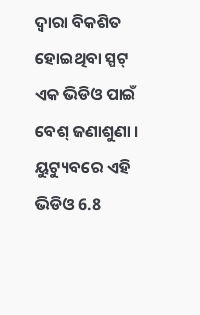ଦ୍ୱାରା ବିକଶିତ ହୋଇଥିବା ସ୍ପଟ୍ ଏକ ଭିଡିଓ ପାଇଁ ବେଶ୍ ଜଣାଶୁଣା । ୟୁଟ୍ୟୁବରେ ଏହି ଭିଡିଓ 6.8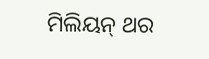ମିଲିୟନ୍ ଥର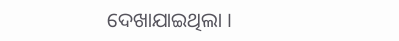ଦେଖାଯାଇଥିଲା ।